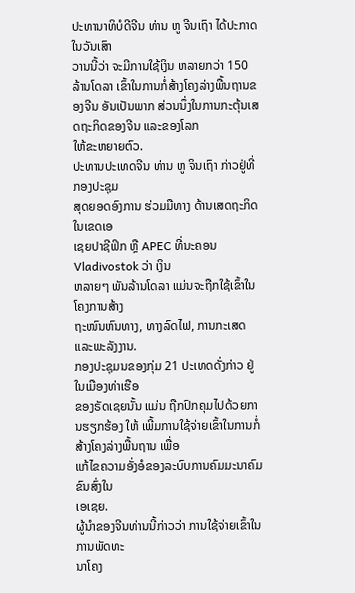ປະທານາທິບໍດີຈີນ ທ່ານ ຫູ ຈີນເຖົາ ໄດ້ປະກາດໃນວັນເສົາ
ວານນີ້ວ່າ ຈະມີການໃຊ້ເງິນ ຫລາຍກວ່າ 150 ລ້ານໂດລາ ເຂົ້າໃນການກໍ່ສ້າງໂຄງລ່າງພື້ນຖານຂອງຈີນ ອັນເປັນພາກ ສ່ວນນຶ່ງໃນການກະຕຸ້ນເສດຖະກິດຂອງຈີນ ແລະຂອງໂລກ
ໃຫ້ຂະຫຍາຍຕົວ.
ປະທານປະເທດຈີນ ທ່ານ ຫູ ຈິນເຖົາ ກ່າວຢູ່ທີ່ກອງປະຊຸມ
ສຸດຍອດອົງການ ຮ່ວມມືທາງ ດ້ານເສດຖະກິດ ໃນເຂດເອ
ເຊຍປາຊີຟິກ ຫຼື APEC ທີ່ນະຄອນ Vladivostok ວ່າ ເງິນ
ຫລາຍໆ ພັນລ້ານໂດລາ ແມ່ນຈະຖືກໃຊ້ເຂົ້າໃນໂຄງການສ້າງ
ຖະໜົນຫົນທາງ, ທາງລົດໄຟ, ການກະເສດ ແລະພະລັງງານ.
ກອງປະຊຸມນຂອງກຸ່ມ 21 ປະເທດດັ່ງກ່າວ ຢູ່ໃນເມືອງທ່າເຮືອ
ຂອງຣັດເຊຍນັ້ນ ແມ່ນ ຖືກປົກຄຸມໄປດ້ວຍການຮຽກຮ້ອງ ໃຫ້ ເພີ້ມການໃຊ້ຈ່າຍເຂົ້າໃນການກໍ່ສ້າງໂຄງລ່າງພື້ນຖານ ເພື່ອ
ແກ້ໄຂຄວາມອັ່ງອໍຂອງລະບົບການຄົມມະນາຄົມຂົນສົ່ງໃນ
ເອເຊຍ.
ຜູ້ນໍາຂອງຈີນທ່ານນີ້ກ່າວວ່າ ການໃຊ້ຈ່າຍເຂົ້າໃນການພັດທະ
ນາໂຄງ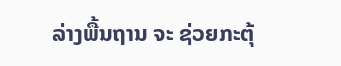ລ່າງພື້ນຖານ ຈະ ຊ່ວຍກະຕຸ້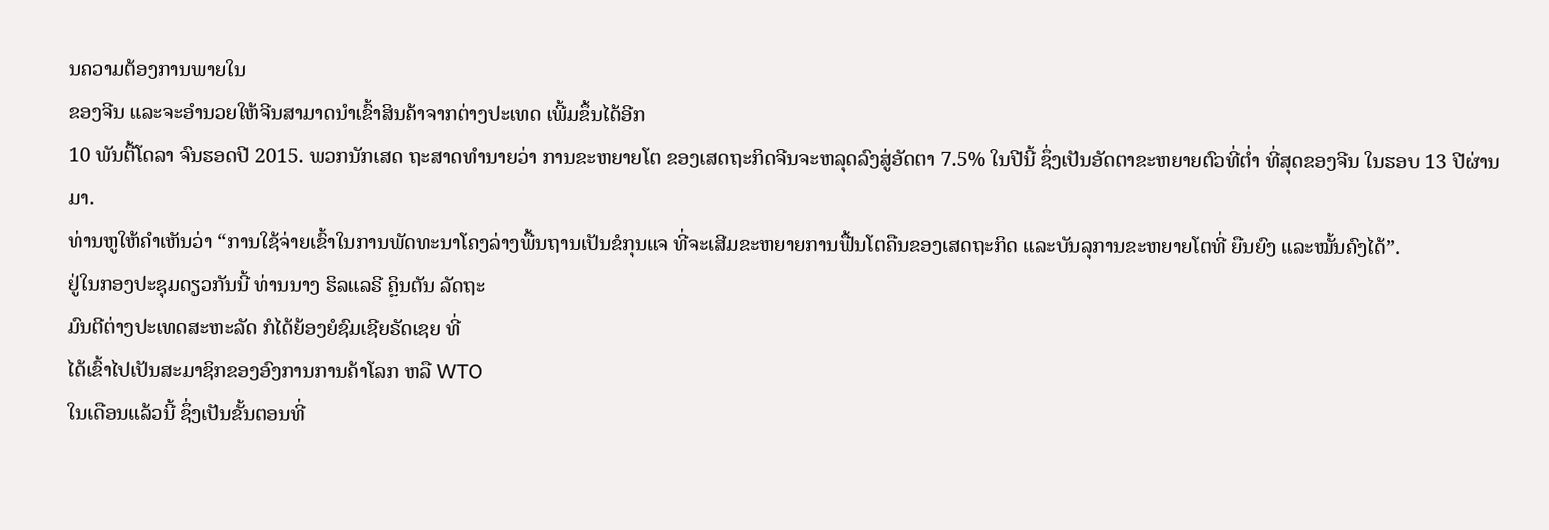ນຄວາມຕ້ອງການພາຍໃນ
ຂອງຈີນ ແລະຈະອໍານວຍໃຫ້ຈີນສາມາດນໍາເຂົ້າສິນຄ້າຈາກຕ່າງປະເທດ ເພີ້ມຂຶ້ນໄດ້ອີກ
10 ພັນຕື້ໂດລາ ຈົນຮອດປີ 2015. ພວກນັກເສດ ຖະສາດທໍານາຍວ່າ ການຂະຫຍາຍໂຕ ຂອງເສດຖະກິດຈີນຈະຫລຸດລົງສູ່ອັດຕາ 7.5% ໃນປີນີ້ ຊຶ່ງເປັນອັດຕາຂະຫຍາຍຕົວທີ່ຕໍ່າ ທີ່ສຸດຂອງຈີນ ໃນຮອບ 13 ປີຜ່ານມາ.
ທ່ານຫູໃຫ້ຄຳເຫັນວ່າ “ການໃຊ້ຈ່າຍເຂົ້າໃນການພັດທະນາໂຄງລ່າງພື້ນຖານເປັນຂໍກຸນແຈ ທີ່ຈະເສີມຂະຫຍາຍການຟື້ນໂຕຄືນຂອງເສດຖະກິດ ແລະບັນລຸການຂະຫຍາຍໂຕທີ່ ຍືນຍົງ ແລະໝັ້ນຄົງໄດ້”.
ຢູ່ໃນກອງປະຊຸມດຽວກັນນີ້ ທ່ານນາງ ຮິລແລຣີ ຄຼິນຕັນ ລັດຖະ
ມົນຕີຕ່າງປະເທດສະຫະລັດ ກໍໄດ້ຍ້ອງຍໍຊົມເຊີຍຣັດເຊຍ ທີ່
ໄດ້ເຂົ້າໄປເປັນສະມາຊິກຂອງອົງການການຄ້າໂລກ ຫລື WTO
ໃນເດືອນແລ້ວນີ້ ຊຶ່ງເປັນຂັ້ນຕອນທີ່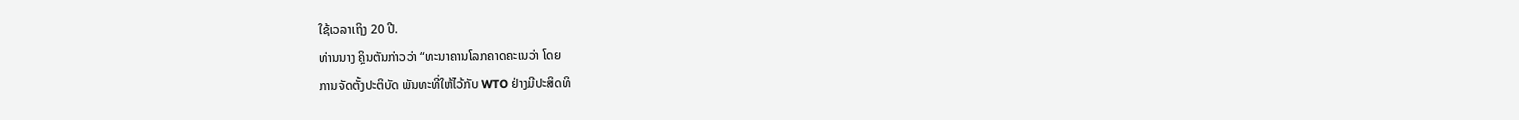ໃຊ້ເວລາເຖິງ 20 ປີ.
ທ່ານນາງ ຄຼິນຕັນກ່າວວ່າ “ທະນາຄານໂລກຄາດຄະເນວ່າ ໂດຍ
ການຈັດຕັ້ງປະຕິບັດ ພັນທະທີ່ໃຫ້ໄວ້ກັບ WTO ຢ່າງມີປະສິດທິ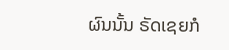ຜົນນັ້ນ ຣັດເຊຍກໍ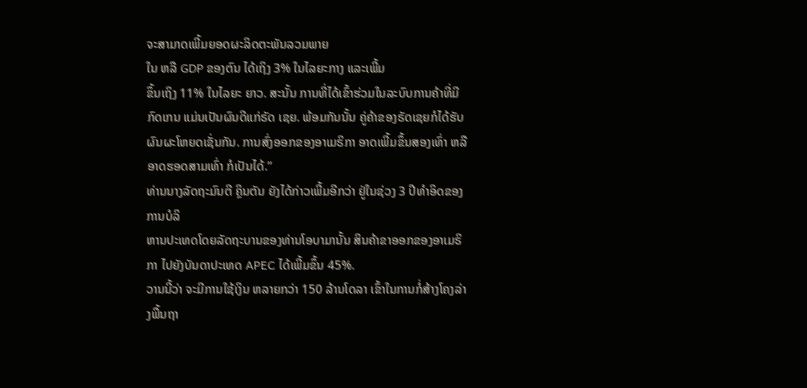ຈະສາມາດເພີ້ມຍອດຜະລິດຕະພັນລວມພາຍ
ໃນ ຫລື GDP ຂອງຕົນ ໄດ້ເຖິງ 3% ໃນໄລຍະກາງ ແລະເພີ້ມ
ຂຶ້ນເຖິງ 11% ໃນໄລຍະ ຍາວ. ສະນັ້ນ ການທີ່ໄດ້ເຂົ້າຮ່ວມໃນລະບົບການຄ້າທີ່ມີກົດເກນ ແມ່ນເປັນຜົນດີແກ່ຣັດ ເຊຍ. ພ້ອມກັນນັ້ນ ຄູ່ຄ້າຂອງຣັດເຊຍກໍໄດ້ຮັບຜົນຜະໂຫຍດເຊັ່ນກັນ. ການສົ່ງອອກຂອງອາເມຣິກາ ອາດເພີ້ມຂຶ້ນສອງເທົ່າ ຫລືອາດຮອດສາມເທົ່າ ກໍເປັນໄດ້.”
ທ່ານນາງລັດຖະມົນຕີ ຄຼິນຕັນ ຍັງໄດ້ກ່າວເພີ້ມອີກວ່າ ຢູ່ໃນຊ່ວງ 3 ປີທໍາອິດຂອງການບໍລິ
ຫານປະເທດໂດຍລັດຖະບານຂອງທ່ານໂອບາມານັ້ນ ສິນຄ້າຂາອອກຂອງອາເມຣິກາ ໄປຍັງບັນດາປະເທດ APEC ໄດ້ເພີ້ມຂຶ້ນ 45%.
ວານນີ້ວ່າ ຈະມີການໃຊ້ເງິນ ຫລາຍກວ່າ 150 ລ້ານໂດລາ ເຂົ້າໃນການກໍ່ສ້າງໂຄງລ່າງພື້ນຖາ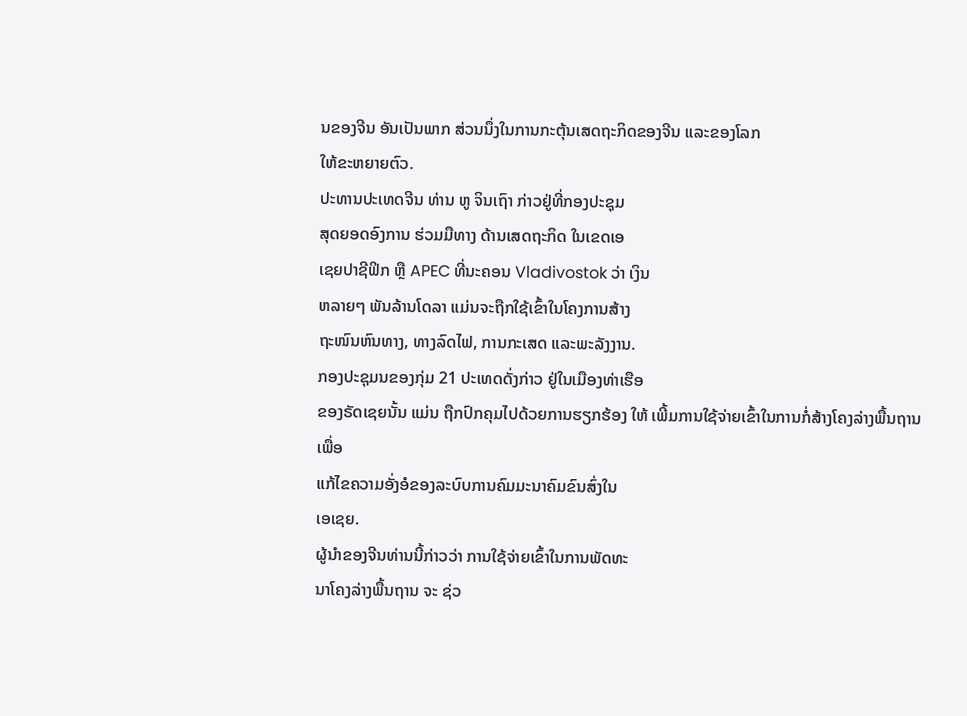ນຂອງຈີນ ອັນເປັນພາກ ສ່ວນນຶ່ງໃນການກະຕຸ້ນເສດຖະກິດຂອງຈີນ ແລະຂອງໂລກ
ໃຫ້ຂະຫຍາຍຕົວ.
ປະທານປະເທດຈີນ ທ່ານ ຫູ ຈິນເຖົາ ກ່າວຢູ່ທີ່ກອງປະຊຸມ
ສຸດຍອດອົງການ ຮ່ວມມືທາງ ດ້ານເສດຖະກິດ ໃນເຂດເອ
ເຊຍປາຊີຟິກ ຫຼື APEC ທີ່ນະຄອນ Vladivostok ວ່າ ເງິນ
ຫລາຍໆ ພັນລ້ານໂດລາ ແມ່ນຈະຖືກໃຊ້ເຂົ້າໃນໂຄງການສ້າງ
ຖະໜົນຫົນທາງ, ທາງລົດໄຟ, ການກະເສດ ແລະພະລັງງານ.
ກອງປະຊຸມນຂອງກຸ່ມ 21 ປະເທດດັ່ງກ່າວ ຢູ່ໃນເມືອງທ່າເຮືອ
ຂອງຣັດເຊຍນັ້ນ ແມ່ນ ຖືກປົກຄຸມໄປດ້ວຍການຮຽກຮ້ອງ ໃຫ້ ເພີ້ມການໃຊ້ຈ່າຍເຂົ້າໃນການກໍ່ສ້າງໂຄງລ່າງພື້ນຖານ ເພື່ອ
ແກ້ໄຂຄວາມອັ່ງອໍຂອງລະບົບການຄົມມະນາຄົມຂົນສົ່ງໃນ
ເອເຊຍ.
ຜູ້ນໍາຂອງຈີນທ່ານນີ້ກ່າວວ່າ ການໃຊ້ຈ່າຍເຂົ້າໃນການພັດທະ
ນາໂຄງລ່າງພື້ນຖານ ຈະ ຊ່ວ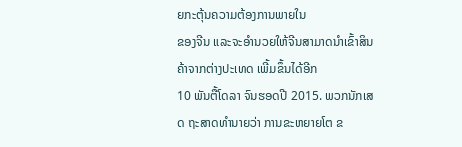ຍກະຕຸ້ນຄວາມຕ້ອງການພາຍໃນ
ຂອງຈີນ ແລະຈະອໍານວຍໃຫ້ຈີນສາມາດນໍາເຂົ້າສິນຄ້າຈາກຕ່າງປະເທດ ເພີ້ມຂຶ້ນໄດ້ອີກ
10 ພັນຕື້ໂດລາ ຈົນຮອດປີ 2015. ພວກນັກເສດ ຖະສາດທໍານາຍວ່າ ການຂະຫຍາຍໂຕ ຂ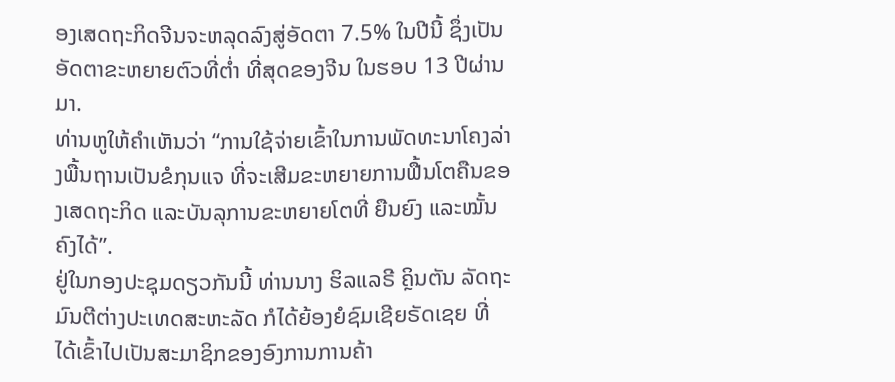ອງເສດຖະກິດຈີນຈະຫລຸດລົງສູ່ອັດຕາ 7.5% ໃນປີນີ້ ຊຶ່ງເປັນອັດຕາຂະຫຍາຍຕົວທີ່ຕໍ່າ ທີ່ສຸດຂອງຈີນ ໃນຮອບ 13 ປີຜ່ານມາ.
ທ່ານຫູໃຫ້ຄຳເຫັນວ່າ “ການໃຊ້ຈ່າຍເຂົ້າໃນການພັດທະນາໂຄງລ່າງພື້ນຖານເປັນຂໍກຸນແຈ ທີ່ຈະເສີມຂະຫຍາຍການຟື້ນໂຕຄືນຂອງເສດຖະກິດ ແລະບັນລຸການຂະຫຍາຍໂຕທີ່ ຍືນຍົງ ແລະໝັ້ນຄົງໄດ້”.
ຢູ່ໃນກອງປະຊຸມດຽວກັນນີ້ ທ່ານນາງ ຮິລແລຣີ ຄຼິນຕັນ ລັດຖະ
ມົນຕີຕ່າງປະເທດສະຫະລັດ ກໍໄດ້ຍ້ອງຍໍຊົມເຊີຍຣັດເຊຍ ທີ່
ໄດ້ເຂົ້າໄປເປັນສະມາຊິກຂອງອົງການການຄ້າ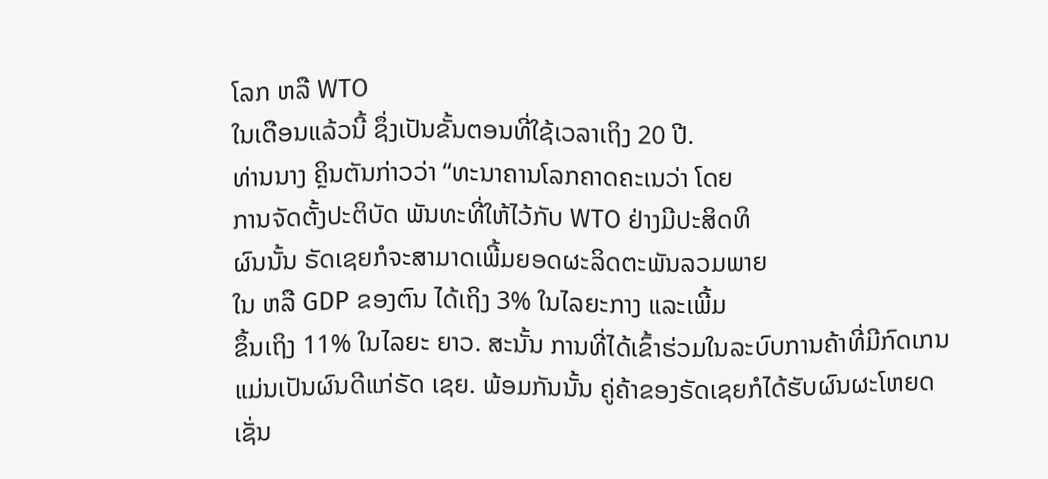ໂລກ ຫລື WTO
ໃນເດືອນແລ້ວນີ້ ຊຶ່ງເປັນຂັ້ນຕອນທີ່ໃຊ້ເວລາເຖິງ 20 ປີ.
ທ່ານນາງ ຄຼິນຕັນກ່າວວ່າ “ທະນາຄານໂລກຄາດຄະເນວ່າ ໂດຍ
ການຈັດຕັ້ງປະຕິບັດ ພັນທະທີ່ໃຫ້ໄວ້ກັບ WTO ຢ່າງມີປະສິດທິ
ຜົນນັ້ນ ຣັດເຊຍກໍຈະສາມາດເພີ້ມຍອດຜະລິດຕະພັນລວມພາຍ
ໃນ ຫລື GDP ຂອງຕົນ ໄດ້ເຖິງ 3% ໃນໄລຍະກາງ ແລະເພີ້ມ
ຂຶ້ນເຖິງ 11% ໃນໄລຍະ ຍາວ. ສະນັ້ນ ການທີ່ໄດ້ເຂົ້າຮ່ວມໃນລະບົບການຄ້າທີ່ມີກົດເກນ ແມ່ນເປັນຜົນດີແກ່ຣັດ ເຊຍ. ພ້ອມກັນນັ້ນ ຄູ່ຄ້າຂອງຣັດເຊຍກໍໄດ້ຮັບຜົນຜະໂຫຍດເຊັ່ນ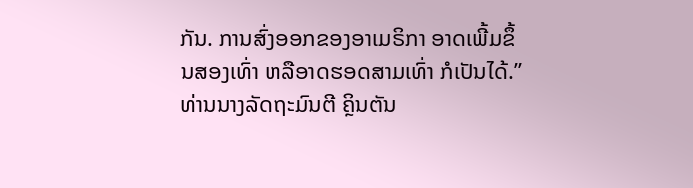ກັນ. ການສົ່ງອອກຂອງອາເມຣິກາ ອາດເພີ້ມຂຶ້ນສອງເທົ່າ ຫລືອາດຮອດສາມເທົ່າ ກໍເປັນໄດ້.”
ທ່ານນາງລັດຖະມົນຕີ ຄຼິນຕັນ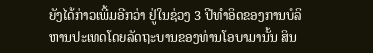ຍັງໄດ້ກ່າວເພີ້ມອີກວ່າ ຢູ່ໃນຊ່ວງ 3 ປີທໍາອິດຂອງການບໍລິ
ຫານປະເທດໂດຍລັດຖະບານຂອງທ່ານໂອບາມານັ້ນ ສິນ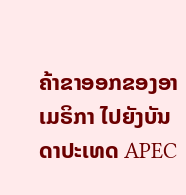ຄ້າຂາອອກຂອງອາເມຣິກາ ໄປຍັງບັນດາປະເທດ APEC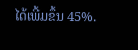ໄດ້ເພີ້ມຂຶ້ນ 45%.